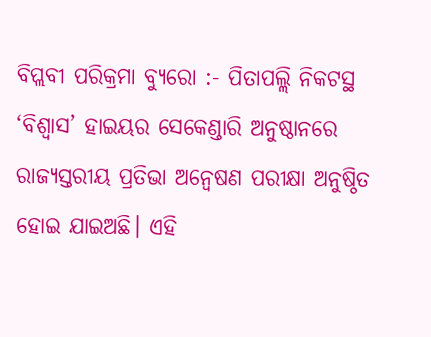ବିପ୍ଲବୀ ପରିକ୍ରମା ବ୍ୟୁରୋ :- ପିତାପଲ୍ଲି ନିକଟସ୍ଥ ‘ବିଶ୍ବାସ’ ହାଇୟର ସେକେଣ୍ଡାରି ଅନୁଷ୍ଠାନରେ ରାଜ୍ୟସ୍ତରୀୟ ପ୍ରତିଭା ଅନ୍ଵେଷଣ ପରୀକ୍ଷା ଅନୁଷ୍ଠିତ ହୋଇ ଯାଇଅଛି। ଏହି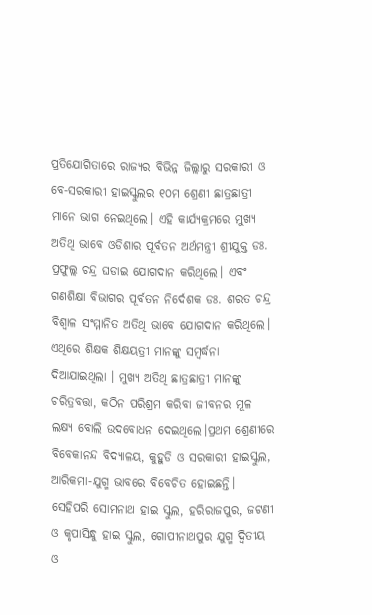ପ୍ରତିଯୋଗିତାରେ ରାଜ୍ୟର ବିଭିନ୍ନ ଜିଲ୍ଲାରୁ ସରକାରୀ ଓ ବେ-ସରକାରୀ ହାଇସ୍କୁଲର ୧୦ମ ଶ୍ରେଣୀ ଛାତ୍ରଛାତ୍ରୀ ମାନେ ଭାଗ ନେଇଥିଲେ। ଏହି କାର୍ଯ୍ୟକ୍ରମରେ ମୁଖ୍ୟ ଅତିଥି ଭାବେ ଓଡିଶାର ପୂର୍ବତନ ଅର୍ଥମନ୍ତ୍ରୀ ଶ୍ରୀଯୁକ୍ତ ଡଃ. ପ୍ରଫୁଲ୍ଲ ଚନ୍ଦ୍ର ଘଡାଇ ଯୋଗଦାନ କରିଥିଲେ। ଏବଂ ଗଣଶିକ୍ଷା ବିଭାଗର ପୂର୍ବତନ ନିର୍ଦେଶକ ଡଃ. ଶରତ ଚନ୍ଦ୍ର ବିଶ୍ଵାଳ ସଂମ୍ମାନିତ ଅତିଥି ଭାବେ ଯୋଗଦାନ କରିଥିଲେ।
ଏଥିରେ ଶିକ୍ଷକ ଶିକ୍ଷୟତ୍ରୀ ମାନଙ୍କୁ ସମ୍ବର୍ଦ୍ଧନା ଦିଆଯାଇଥିଲା । ମୁଖ୍ୟ ଅତିଥି ଛାତ୍ରଛାତ୍ରୀ ମାନଙ୍କୁ ଚରିତ୍ରବତ୍ତା, କଠିନ ପରିଶ୍ରମ କରିବା ଜୀବନର ମୂଳ ଲକ୍ଷ୍ୟ ବୋଲି ଉଦବୋଧନ ଦେଇଥିଲେ।ପ୍ରଥମ ଶ୍ରେଣୀରେ ବିବେକାନନ୍ଦ ବିଦ୍ୟାଳୟ, କୁହୁଡି ଓ ସରକାରୀ ହାଇସ୍କୁଲ, ଆରିକମା-ଯୁଗ୍ମ ଭାବରେ ବିବେଚିତ ହୋଇଛନ୍ତି। ସେହିପରି ସୋମନାଥ ହାଇ ସ୍କୁଲ, ହରିରାଜପୁର, ଜଟଣୀ ଓ କୃପାସିନ୍ଧୁ ହାଇ ସ୍କୁଲ, ଗୋପୀନାଥପୁର ଯୁଗ୍ମ ଦ୍ଵିତୀୟ ଓ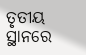ତୃତୀୟ ସ୍ଥାନରେ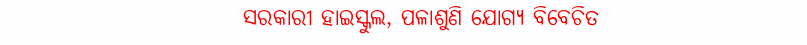ସରକାରୀ ହାଇସ୍କୁଲ, ପଳାଶୁଣି ଯୋଗ୍ୟ ବିବେଚିତ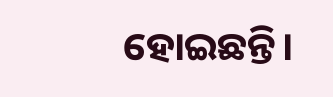ହୋଇଛନ୍ତି।